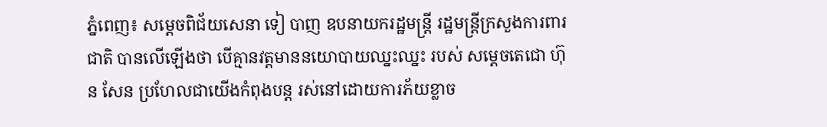ភ្នំពេញ៖ សម្ដេចពិជ័យសេនា ទៀ បាញ ឧបនាយករដ្ឋមន្ត្រី រដ្ឋមន្ត្រីក្រសួងការពារជាតិ បានលើឡើងថា បើគ្មានវត្តមាននយោបាយឈ្នះឈ្នះ របស់ សម្តេចតេជោ ហ៊ុន សែន ប្រហែលជាយើងកំពុងបន្ត រស់នៅដោយការភ័យខ្លាច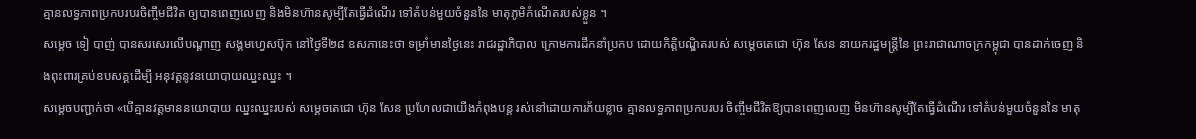គ្មានលទ្ធភាពប្រកបរបរចិញ្ចឹមជីវិត ឲ្យបានពេញលេញ និងមិនហ៊ានសូម្បីតែធ្វើដំណើរ ទៅតំបន់មួយចំនួននៃ មាតុភូមិកំណើតរបស់ខ្លួន ។
សម្ដេច ទៀ បាញ់ បានសរសេរលើបណ្ដាញ សង្គមហ្វេសប៊ុក នៅថ្ងៃទី២៨ ឧសភានេះថា ទម្រាំមានថ្ងៃនេះ រាជរដ្ឋាភិបាល ក្រោមការដឹកនាំប្រកប ដោយកិត្តិបណ្ឌិតរបស់ សម្តេចតេជោ ហ៊ុន សែន នាយករដ្ឋមន្ត្រីនៃ ព្រះរាជាណាចក្រកម្ពុជា បានដាក់ចេញ និងពុះពារគ្រប់ឧបសគ្គដើម្បី អនុវត្តនូវនយោបាយឈ្នះឈ្នះ ។
សម្ដេចបញ្ជាក់ថា «បើគ្មានវត្តមាននយោបាយ ឈ្នះឈ្នះរបស់ សម្តេចតេជោ ហ៊ុន សែន ប្រហែលជាយើងកំពុងបន្ត រស់នៅដោយការភ័យខ្លាច គ្មានលទ្ធភាពប្រកបរបរ ចិញ្ចឹមជីវិតឱ្យបានពេញលេញ មិនហ៊ានសូម្បីតែធ្វើដំណើរ ទៅតំបន់មួយចំនួននៃ មាតុ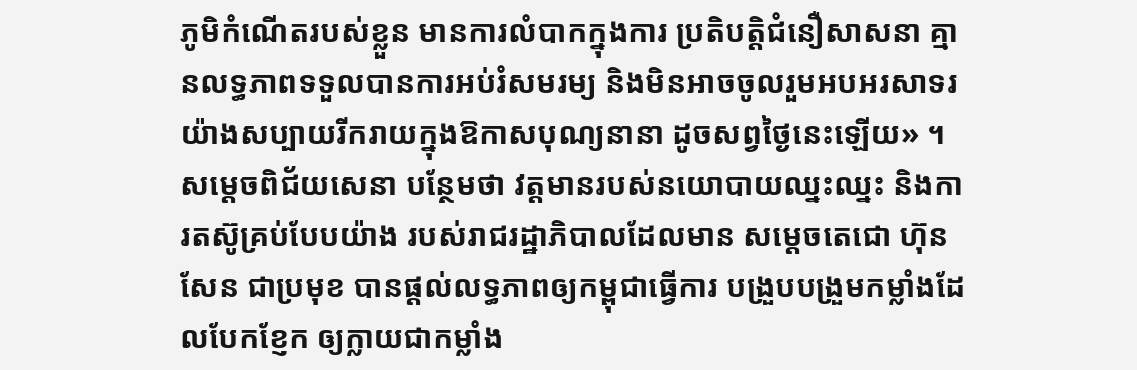ភូមិកំណើតរបស់ខ្លួន មានការលំបាកក្នុងការ ប្រតិបត្តិជំនឿសាសនា គ្មានលទ្ធភាពទទួលបានការអប់រំសមរម្យ និងមិនអាចចូលរួមអបអរសាទរ យ៉ាងសប្បាយរីករាយក្នុងឱកាសបុណ្យនានា ដូចសព្វថ្ងៃនេះឡើយ» ។
សម្ដេចពិជ័យសេនា បន្ថែមថា វត្តមានរបស់នយោបាយឈ្នះឈ្នះ និងការតស៊ូគ្រប់បែបយ៉ាង របស់រាជរដ្ឋាភិបាលដែលមាន សម្តេចតេជោ ហ៊ុន សែន ជាប្រមុខ បានផ្តល់លទ្ធភាពឲ្យកម្ពុជាធ្វើការ បង្រួបបង្រួមកម្លាំងដែលបែកខ្ញែក ឲ្យក្លាយជាកម្លាំង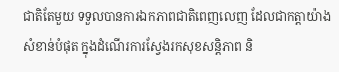ជាតិតែមួយ ទទួលបានការឯកភាពជាតិពេញលេញ ដែលជាកត្តាយ៉ាងសំខាន់បំផុត ក្នុងដំណើរការស្វែងរកសុខសន្តិភាព និ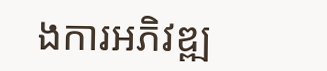ងការអភិវឌ្ឍ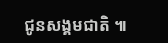ជូនសង្គមជាតិ ៕